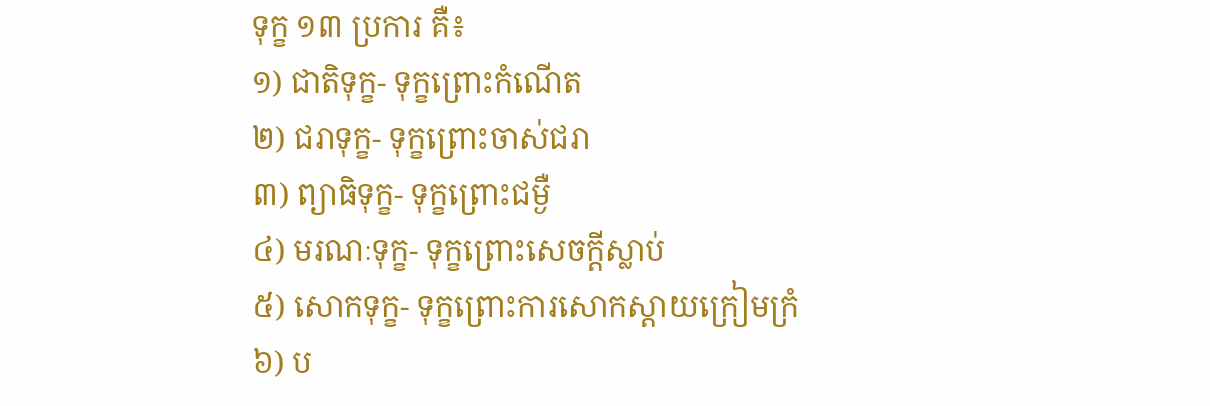ទុក្ខ ១៣ ប្រការ គឺ៖
១) ជាតិទុក្ខ- ទុក្ខព្រោះកំណើត
២) ជរាទុក្ខ- ទុក្ខព្រោះចាស់ជរា
៣) ព្យាធិទុក្ខ- ទុក្ខព្រោះជម្ងឺ
៤) មរណៈទុក្ខ- ទុក្ខព្រោះសេចក្តីស្លាប់
៥) សោកទុក្ខ- ទុក្ខព្រោះការសោកស្តាយក្រៀមក្រំ
៦) ប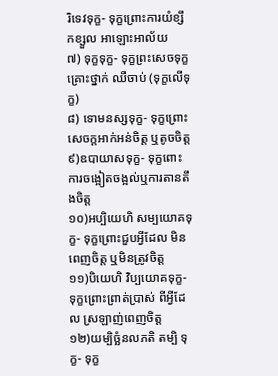រិទេវទុក្ខ- ទុក្ខព្រោះការយំខ្សឹកខ្សួល អាឡោះអាល័យ
៧) ទុក្ខទុក្ខ- ទុក្ខព្រះសេចទុក្ខ គ្រោះថ្នាក់ ឈឺចាប់ (ទុក្ខលេីទុក្ខ)
៨) ទោមនស្សទុក្ខ- ទុក្ខព្រោះសេចក្តអាក់អន់ចិត្ត ឬតូចចិត្ត
៩)ឧបាយាសទុក្ខ- ទុក្ខពោះការចង្អៀតចង្អល់ឬការតានតឹងចិត្ត
១០)អប្បិយេហិ សម្បយោគទុក្ខ- ទុក្ខព្រោះជួបអ្វីដែល មិនពេញចិត្ត ឬមិនត្រូវចិត្ត
១១)បិយេហិ វិប្បយោគទុក្ខ- ទុក្ខព្រោះព្រាត់ប្រាស់ ពីអ្វីដែល ស្រឡាញ់ពេញចិត្ត
១២)យម្បិច្ឆំនលភតិ តម្បិ ទុក្ខ- ទុក្ខ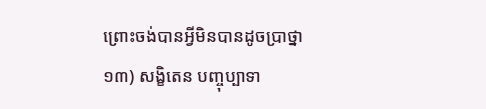ព្រោះចង់បានអ្វីមិនបានដូចប្រាថ្នា
១៣) សង្ខិតេន បញ្ចុប្បាទា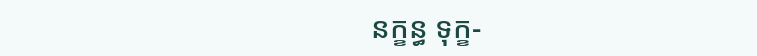នក្ខន្ធ ទុក្ខ-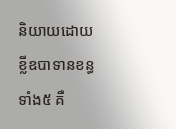និយាយដោយខ្លីឧបាទានខន្ធទាំង៥ គឺ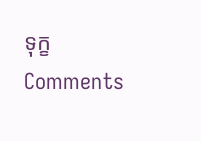ទុក្ខ
Comments